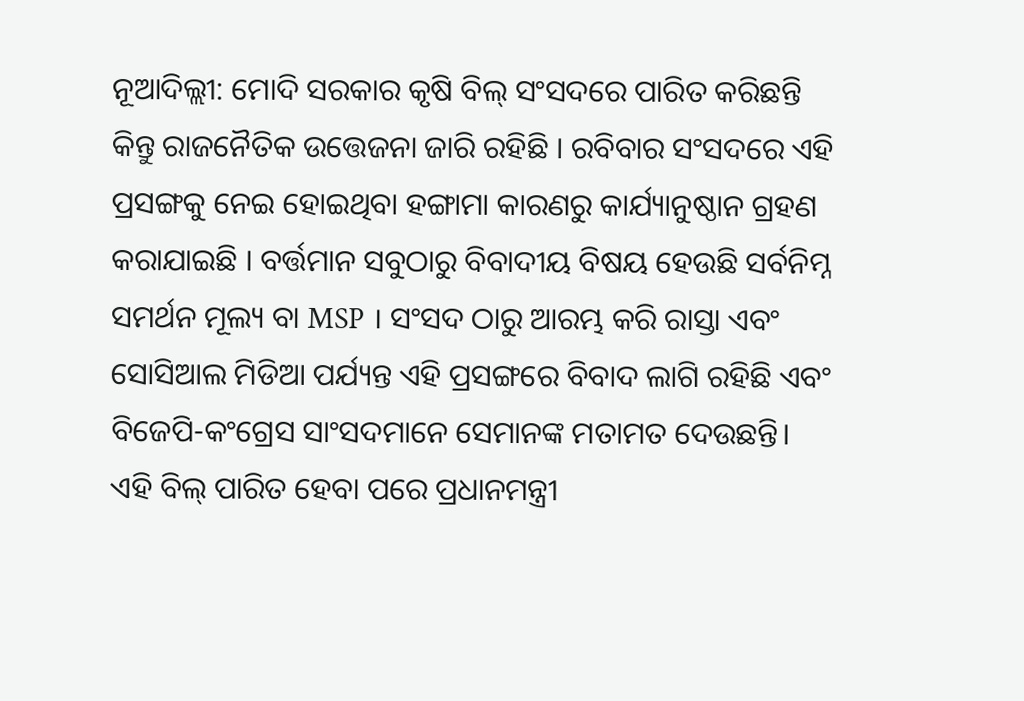ନୂଆଦିଲ୍ଲୀ: ମୋଦି ସରକାର କୃଷି ବିଲ୍ ସଂସଦରେ ପାରିତ କରିଛନ୍ତି କିନ୍ତୁ ରାଜନୈତିକ ଉତ୍ତେଜନା ଜାରି ରହିଛି । ରବିବାର ସଂସଦରେ ଏହି ପ୍ରସଙ୍ଗକୁ ନେଇ ହୋଇଥିବା ହଙ୍ଗାମା କାରଣରୁ କାର୍ଯ୍ୟାନୁଷ୍ଠାନ ଗ୍ରହଣ କରାଯାଇଛି । ବର୍ତ୍ତମାନ ସବୁଠାରୁ ବିବାଦୀୟ ବିଷୟ ହେଉଛି ସର୍ବନିମ୍ନ ସମର୍ଥନ ମୂଲ୍ୟ ବା MSP । ସଂସଦ ଠାରୁ ଆରମ୍ଭ କରି ରାସ୍ତା ଏବଂ ସୋସିଆଲ ମିଡିଆ ପର୍ଯ୍ୟନ୍ତ ଏହି ପ୍ରସଙ୍ଗରେ ବିବାଦ ଲାଗି ରହିଛି ଏବଂ ବିଜେପି-କଂଗ୍ରେସ ସାଂସଦମାନେ ସେମାନଙ୍କ ମତାମତ ଦେଉଛନ୍ତି।
ଏହି ବିଲ୍ ପାରିତ ହେବା ପରେ ପ୍ରଧାନମନ୍ତ୍ରୀ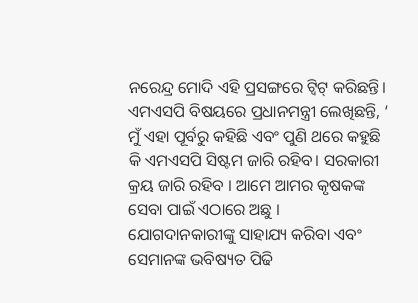ନରେନ୍ଦ୍ର ମୋଦି ଏହି ପ୍ରସଙ୍ଗରେ ଟ୍ବିଟ୍ କରିଛନ୍ତି। ଏମଏସପି ବିଷୟରେ ପ୍ରଧାନମନ୍ତ୍ରୀ ଲେଖିଛନ୍ତି, ‘ ମୁଁ ଏହା ପୂର୍ବରୁ କହିଛି ଏବଂ ପୁଣି ଥରେ କହୁଛି କି ଏମଏସପି ସିଷ୍ଟମ ଜାରି ରହିବ। ସରକାରୀ କ୍ରୟ ଜାରି ରହିବ । ଆମେ ଆମର କୃଷକଙ୍କ ସେବା ପାଇଁ ଏଠାରେ ଅଛୁ । ଯୋଗଦାନକାରୀଙ୍କୁ ସାହାଯ୍ୟ କରିବା ଏବଂ ସେମାନଙ୍କ ଭବିଷ୍ୟତ ପିଢି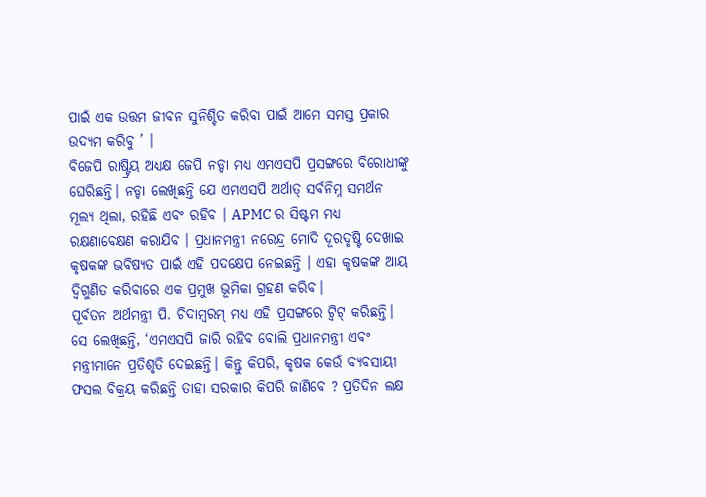ପାଇଁ ଏକ ଉତ୍ତମ ଜୀବନ ସୁନିଶ୍ଚିତ କରିବା ପାଇଁ ଆମେ ସମସ୍ତ ପ୍ରକାର ଉଦ୍ୟମ କରିବୁ ’ ।
ବିଜେପି ରାଷ୍ଟ୍ରିୟ ଅଧ୍ୟକ୍ଷ ଜେପି ନଡ୍ଡା ମଧ୍ୟ ଏମଏସପି ପ୍ରସଙ୍ଗରେ ବିରୋଧୀଙ୍କୁ ଘେରିଛନ୍ତି। ନଡ୍ଡା ଲେଖିଛନ୍ତି ଯେ ଏମଏସପି ଅର୍ଥାତ୍ ସର୍ବନିମ୍ନ ସମର୍ଥନ ମୂଲ୍ୟ ଥିଲା, ରହିଛି ଏବଂ ରହିବ । APMC ର ସିଷ୍ଟମ ମଧ୍ୟ ରକ୍ଷଣାବେକ୍ଷଣ କରାଯିବ । ପ୍ରଧାନମନ୍ତ୍ରୀ ନରେନ୍ଦ୍ର ମୋଦି ଦୂରଦୃଷ୍ଟି ଦେଖାଇ କୃଷକଙ୍କ ଭବିଷ୍ୟତ ପାଇଁ ଏହି ପଦକ୍ଷେପ ନେଇଛନ୍ତି । ଏହା କୃଷକଙ୍କ ଆୟ ଦ୍ବିଗୁଣିତ କରିବାରେ ଏକ ପ୍ରମୁଖ ଭୂମିକା ଗ୍ରହଣ କରିବ।
ପୂର୍ବତନ ଅର୍ଥମନ୍ତ୍ରୀ ପି. ଚିଦାମ୍ବରମ୍ ମଧ୍ୟ ଏହି ପ୍ରସଙ୍ଗରେ ଟ୍ବିଟ୍ କରିଛନ୍ତି। ସେ ଲେଖିଛନ୍ତି, ‘ଏମଏସପି ଜାରି ରହିବ ବୋଲି ପ୍ରଧାନମନ୍ତ୍ରୀ ଏବଂ ମନ୍ତ୍ରୀମାନେ ପ୍ରତିଶୃତି ଦେଇଛନ୍ତି। କିନ୍ତୁ କିପରି, କୃଷକ କେଉଁ ବ୍ୟବସାୟୀ ଫସଲ ବିକ୍ରୟ କରିଛନ୍ତି ତାହା ସରକାର କିପରି ଜାଣିବେ ? ପ୍ରତିଦିନ ଲକ୍ଷ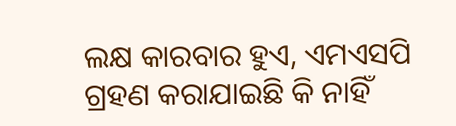ଲକ୍ଷ କାରବାର ହୁଏ, ଏମଏସପି ଗ୍ରହଣ କରାଯାଇଛି କି ନାହିଁ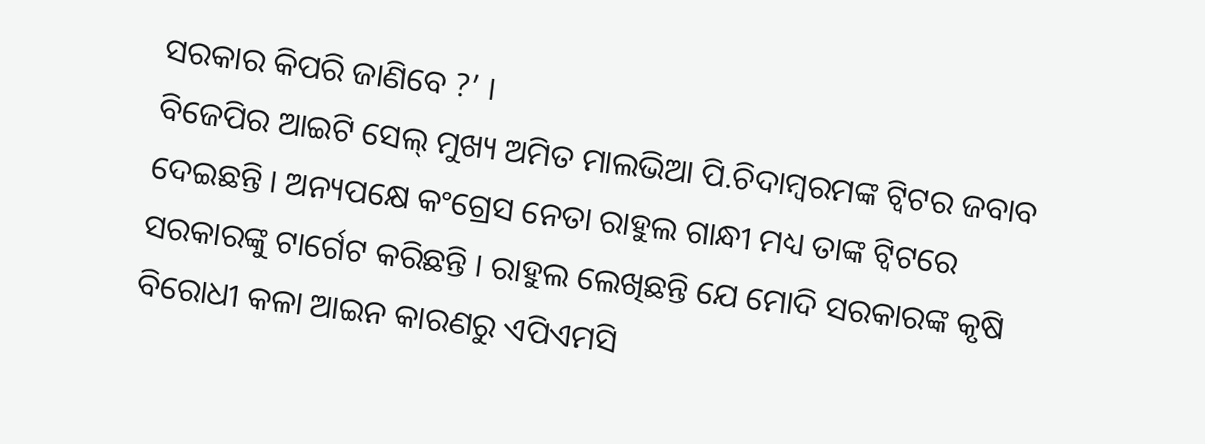ସରକାର କିପରି ଜାଣିବେ ?’ ।
ବିଜେପିର ଆଇଟି ସେଲ୍ ମୁଖ୍ୟ ଅମିତ ମାଲଭିଆ ପି.ଚିଦାମ୍ବରମଙ୍କ ଟ୍ବିଟର ଜବାବ ଦେଇଛନ୍ତି । ଅନ୍ୟପକ୍ଷେ କଂଗ୍ରେସ ନେତା ରାହୁଲ ଗାନ୍ଧୀ ମଧ୍ୟ ତାଙ୍କ ଟ୍ବିଟରେ ସରକାରଙ୍କୁ ଟାର୍ଗେଟ କରିଛନ୍ତି । ରାହୁଲ ଲେଖିଛନ୍ତି ଯେ ମୋଦି ସରକାରଙ୍କ କୃଷି ବିରୋଧୀ କଳା ଆଇନ କାରଣରୁ ଏପିଏମସି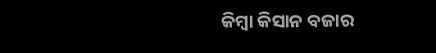କିମ୍ବା କିସାନ ବଜାର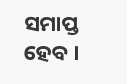ସମାପ୍ତ ହେବ ।